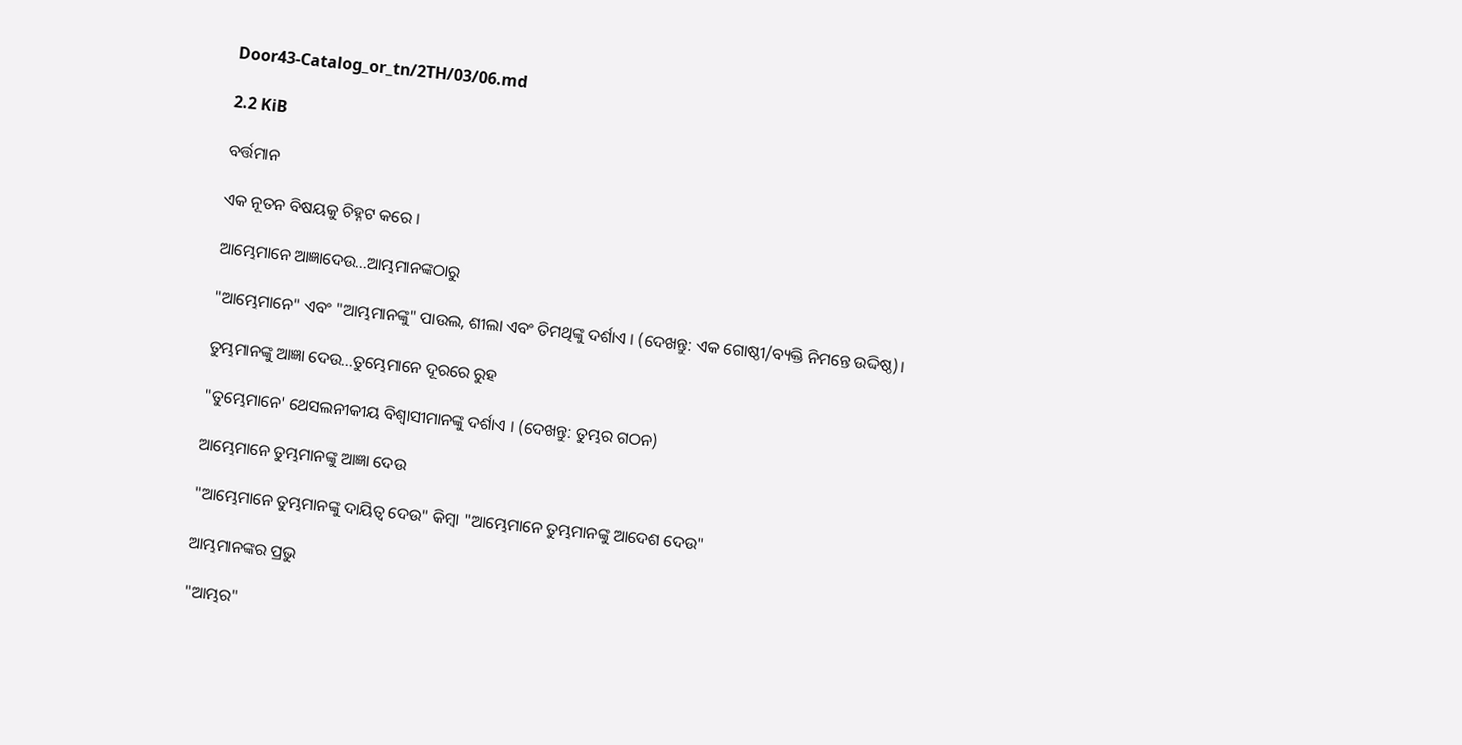Door43-Catalog_or_tn/2TH/03/06.md

2.2 KiB

ବର୍ତ୍ତମାନ

ଏକ ନୂତନ ବିଷୟକୁ ଚିହ୍ନଟ କରେ ।

ଆମ୍ଭେମାନେ ଆଜ୍ଞାଦେଉ...ଆମ୍ଭମାନଙ୍କଠାରୁ

"ଆମ୍ଭେମାନେ" ଏବଂ "ଆମ୍ଭମାନଙ୍କୁ" ପାଉଲ, ଶୀଲା ଏବଂ ତିମଥିଙ୍କୁ ଦର୍ଶାଏ । (ଦେଖନ୍ତୁ: ଏକ ଗୋଷ୍ଠୀ/ବ୍ୟକ୍ତି ନିମନ୍ତେ ଉଦ୍ଦିଷ୍ଠ)।

ତୁମ୍ଭମାନଙ୍କୁ ଆଜ୍ଞା ଦେଉ...ତୁମ୍ଭେମାନେ ଦୂରରେ ରୁହ

"ତୁମ୍ଭେମାନେ' ଥେସଲନୀକୀୟ ବିଶ୍ଵାସୀମାନଙ୍କୁ ଦର୍ଶାଏ । (ଦେଖନ୍ତୁ: ତୁମ୍ଭର ଗଠନ)

ଆମ୍ଭେମାନେ ତୁମ୍ଭମାନଙ୍କୁ ଆଜ୍ଞା ଦେଉ

"ଆମ୍ଭେମାନେ ତୁମ୍ଭମାନଙ୍କୁ ଦାୟିତ୍ଵ ଦେଉ" କିମ୍ବା "ଆମ୍ଭେମାନେ ତୁମ୍ଭମାନଙ୍କୁ ଆଦେଶ ଦେଉ"

ଆମ୍ଭମାନଙ୍କର ପ୍ରଭୁ

"ଆମ୍ଭର"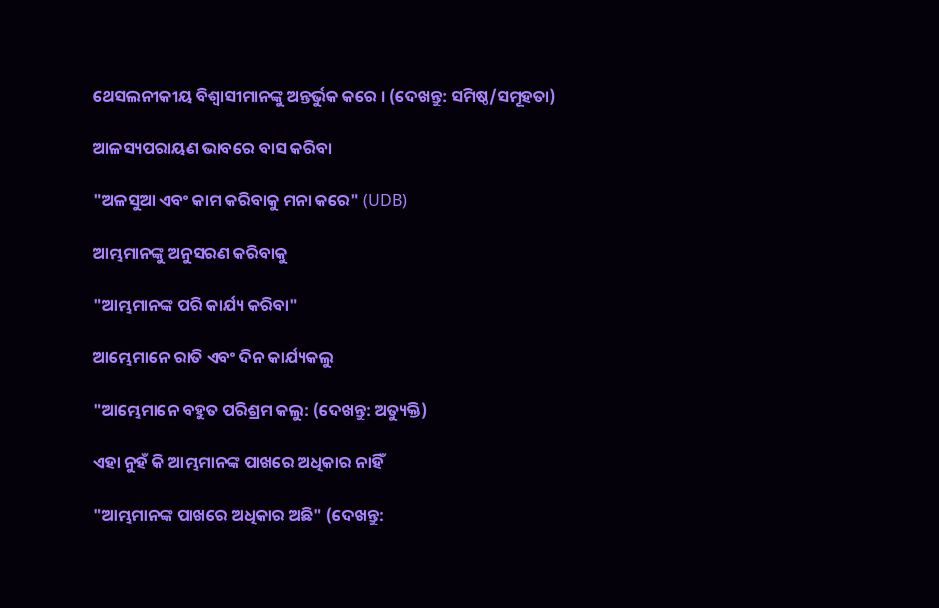ଥେସଲନୀକୀୟ ବିଶ୍ଵାସୀମାନଙ୍କୁ ଅନ୍ତର୍ଭୁକ କରେ । (ଦେଖନ୍ତୁ: ସମିଷ୍ଠ/ସମୂହତା)

ଆଳସ୍ୟପରାୟଣ ଭାବରେ ବାସ କରିବା

"ଅଳସୁଆ ଏବଂ କାମ କରିବାକୁ ମନା କରେ" (UDB)

ଆମ୍ଭମାନଙ୍କୁ ଅନୁସରଣ କରିବାକୁ

"ଆମ୍ଭମାନଙ୍କ ପରି କାର୍ଯ୍ୟ କରିବା"

ଆମ୍ଭେମାନେ ରାତି ଏବଂ ଦିନ କାର୍ଯ୍ୟକଲୁ

"ଆମ୍ଭେମାନେ ବହୁତ ପରିଶ୍ରମ କଲୁ: (ଦେଖନ୍ତୁ: ଅତ୍ୟୁକ୍ତି)

ଏହା ନୁହଁ କି ଆମ୍ଭମାନଙ୍କ ପାଖରେ ଅଧିକାର ନାହିଁ

"ଆମ୍ଭମାନଙ୍କ ପାଖରେ ଅଧିକାର ଅଛି" (ଦେଖନ୍ତୁ: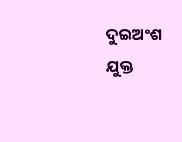ଦୁଇଅଂଶ ଯୁକ୍ତ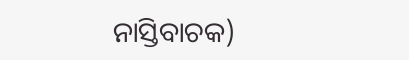ନାସ୍ତିବାଚକ)